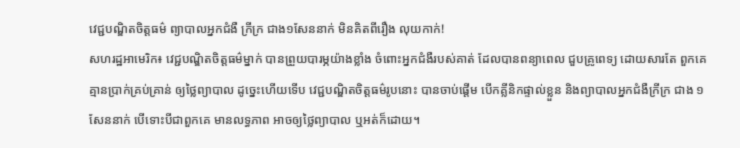វេជ្ជបណ្ឌិតចិត្តធម៌ ព្យាបាលអ្នកជំងឺ ក្រីក្រ ជាង១សែននាក់ មិនគិតពីរឿង លុយកាក់!
សហរដ្ឋអាមេរិក៖ វេជ្ជបណ្ឌិតចិត្តធម៌ម្នាក់ បានព្រួយបារម្ភយ៉ាងខ្លាំង ចំពោះអ្នកជំងឺរបស់គាត់ ដែលបានពន្យាពេល ជួបគ្រូពេទ្យ ដោយសារតែ ពួកគេគ្មានប្រាក់គ្រប់គ្រាន់ ឲ្យថ្លៃព្យាបាល ដូច្នេះហើយទើប វេជ្ជបណ្ឌិតចិត្តធម៌រូបនោះ បានចាប់ផ្តើម បើកគ្លីនិកផ្ទាល់ខ្លួន និងព្យាបាលអ្នកជំងឺក្រីក្រ ជាង ១សែននាក់ បើទោះបីជាពួកគេ មានលទ្ធភាព អាចឲ្យថ្លៃព្យាបាល ឬអត់ក៏ដោយ។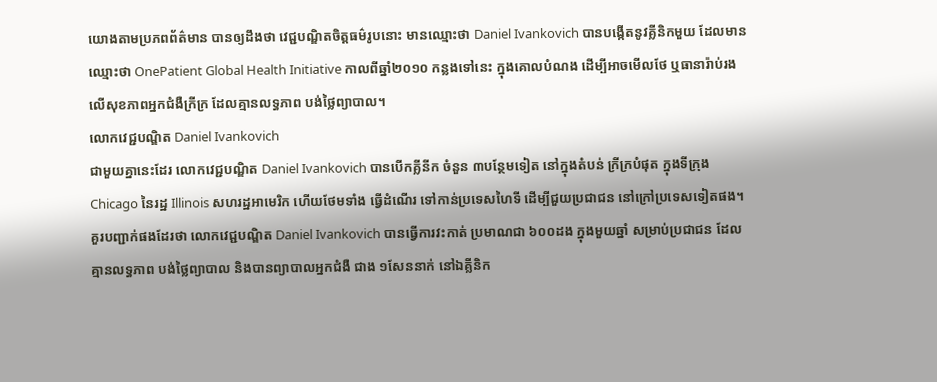យោងតាមប្រភពព័ត៌មាន បានឲ្យដឹងថា វេជ្ជបណ្ឌិតចិត្តធម៌រូបនោះ មានឈ្មោះថា Daniel Ivankovich បានបង្កើតនូវគ្លីនិកមួយ ដែលមានឈ្មោះថា OnePatient Global Health Initiative កាលពីឆ្នាំ២០១០ កន្លងទៅនេះ ក្នុងគោលបំណង ដើម្បីអាចមើលថែ ឬធានារ៉ាប់រង លើសុខភាពអ្នកជំងឺក្រីក្រ ដែលគ្មានលទ្ធភាព បង់ថ្លៃព្យាបាល។
លោកវេជ្ជបណ្ឌិត Daniel Ivankovich
ជាមួយគ្នានេះដែរ លោកវេជ្ជបណ្ឌិត Daniel Ivankovich បានបើកគ្លីនីក ចំនួន ៣បន្ថែមទៀត នៅក្នុងតំបន់ ក្រីក្របំផុត ក្នុងទីក្រុង Chicago នៃរដ្ឋ Illinois សហរដ្ឋអាមេរិក ហើយថែមទាំង ធ្វើដំណើរ ទៅកាន់ប្រទេសហៃទី ដើម្បីជួយប្រជាជន នៅក្រៅប្រទេសទៀតផង។
គួរបញ្ជាក់ផងដែរថា លោកវេជ្ជបណ្ឌិត Daniel Ivankovich បានធ្វើការវះកាត់ ប្រមាណជា ៦០០ដង ក្នុងមួយឆ្នាំ សម្រាប់ប្រជាជន ដែលគ្មានលទ្ធភាព បង់ថ្លៃព្យាបាល និងបានព្យាបាលអ្នកជំងឺ ជាង ១សែននាក់ នៅឯគ្លីនិក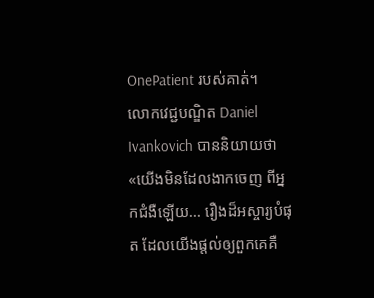OnePatient របស់គាត់។
លោកវេជ្ជបណ្ឌិត Daniel Ivankovich បាននិយាយថា «យើងមិនដែលងាកចេញ ពីអ្នកជំងឺឡើយ... រឿងដ៏អស្ចារ្យបំផុត ដែលយើងផ្តល់ឲ្យពួកគេគឺ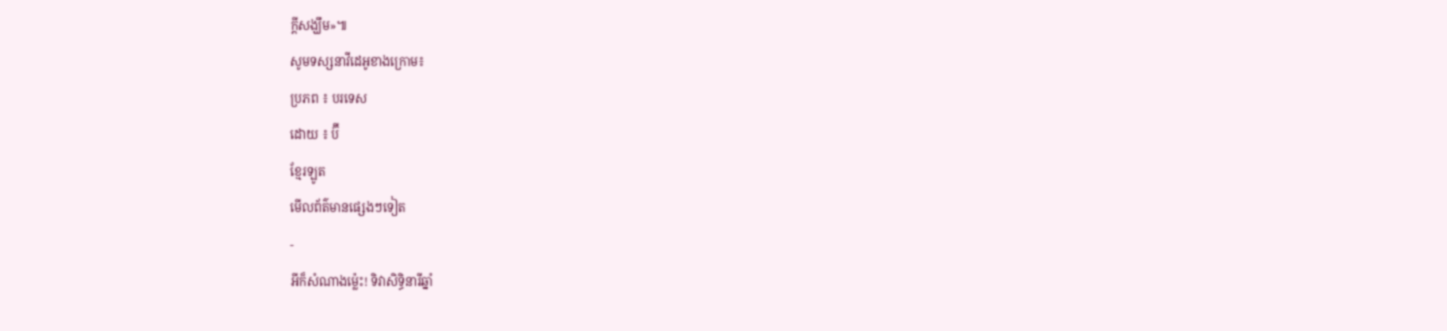ក្តីសង្ឃឹម»៕
សូមទស្សនាវីដេអូខាងក្រោម៖
ប្រភព ៖ បរទេស
ដោយ ៖ ប៊ី
ខ្មែរឡូត
មើលព័ត៌មានផ្សេងៗទៀត
-
អីក៏សំណាងម្ល៉េះ! ទិវាសិទ្ធិនារីឆ្នាំ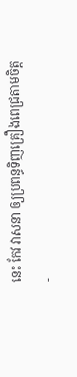នេះ កែវ វាសនា ឲ្យប្រពន្ធទិញគ្រឿងពេជ្រតាមចិត្ត
-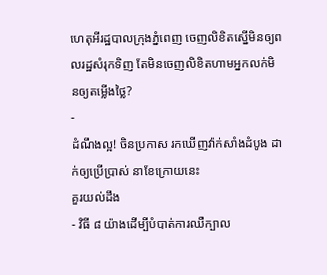ហេតុអីរដ្ឋបាលក្រុងភ្នំពេញ ចេញលិខិតស្នើមិនឲ្យពលរដ្ឋសំរុកទិញ តែមិនចេញលិខិតហាមអ្នកលក់មិនឲ្យតម្លើងថ្លៃ?
-
ដំណឹងល្អ! ចិនប្រកាស រកឃើញវ៉ាក់សាំងដំបូង ដាក់ឲ្យប្រើប្រាស់ នាខែក្រោយនេះ
គួរយល់ដឹង
- វិធី ៨ យ៉ាងដើម្បីបំបាត់ការឈឺក្បាល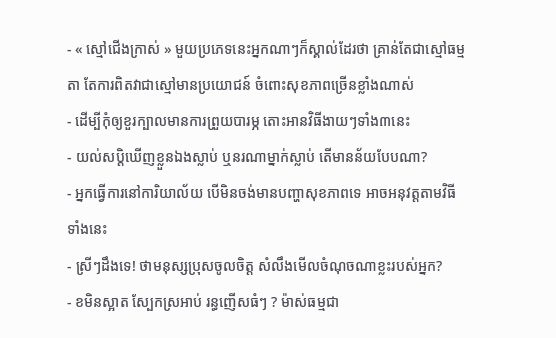- « ស្មៅជើងក្រាស់ » មួយប្រភេទនេះអ្នកណាៗក៏ស្គាល់ដែរថា គ្រាន់តែជាស្មៅធម្មតា តែការពិតវាជាស្មៅមានប្រយោជន៍ ចំពោះសុខភាពច្រើនខ្លាំងណាស់
- ដើម្បីកុំឲ្យខួរក្បាលមានការព្រួយបារម្ភ តោះអានវិធីងាយៗទាំង៣នេះ
- យល់សប្តិឃើញខ្លួនឯងស្លាប់ ឬនរណាម្នាក់ស្លាប់ តើមានន័យបែបណា?
- អ្នកធ្វើការនៅការិយាល័យ បើមិនចង់មានបញ្ហាសុខភាពទេ អាចអនុវត្តតាមវិធីទាំងនេះ
- ស្រីៗដឹងទេ! ថាមនុស្សប្រុសចូលចិត្ត សំលឹងមើលចំណុចណាខ្លះរបស់អ្នក?
- ខមិនស្អាត ស្បែកស្រអាប់ រន្ធញើសធំៗ ? ម៉ាស់ធម្មជា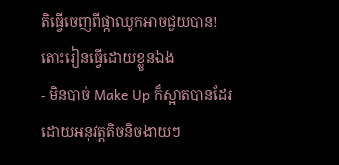តិធ្វើចេញពីផ្កាឈូកអាចជួយបាន! តោះរៀនធ្វើដោយខ្លួនឯង
- មិនបាច់ Make Up ក៏ស្អាតបានដែរ ដោយអនុវត្តតិចនិចងាយៗ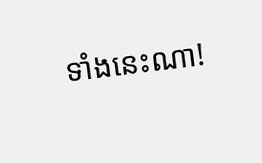ទាំងនេះណា!